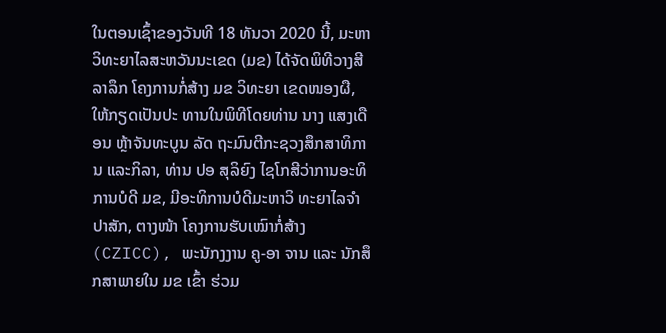ໃນຕອນເຊົ້າຂອງວັນທີ 18 ທັນວາ 2020 ນີ້, ມະຫາ ວິທະຍາໄລສະຫວັນນະເຂດ (ມຂ) ໄດ້ຈັດພິທີວາງສີລາລຶກ ໂຄງການກໍ່ສ້າງ ມຂ ວິທະຍາ ເຂດໜອງຜື, ໃຫ້ກຽດເປັນປະ ທານໃນພິທີໂດຍທ່ານ ນາງ ແສງເດືອນ ຫຼ້າຈັນທະບູນ ລັດ ຖະມົນຕີກະຊວງສຶກສາທິການ ແລະກິລາ, ທ່ານ ປອ ສຸລິຍົງ ໄຊໂກສີວ່າການອະທິ ການບໍດີ ມຂ, ມີອະທິການບໍດີມະຫາວິ ທະຍາໄລຈໍາປາສັກ, ຕາງໜ້າ ໂຄງການຮັບເໝົາກໍ່ສ້າງ (CZICC), ພະນັກງງານ ຄູ-ອາ ຈານ ແລະ ນັກສຶກສາພາຍໃນ ມຂ ເຂົ້າ ຮ່ວມ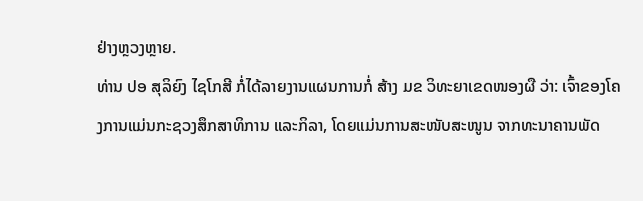ຢ່າງຫຼວງຫຼາຍ.
ທ່ານ ປອ ສຸລິຍົງ ໄຊໂກສີ ກໍ່ໄດ້ລາຍງານແຜນການກໍ່ ສ້າງ ມຂ ວິທະຍາເຂດໜອງຜື ວ່າ: ເຈົ້າຂອງໂຄງການແມ່ນກະຊວງສຶກສາທິການ ແລະກິລາ, ໂດຍແມ່ນການສະໜັບສະໜູນ ຈາກທະນາຄານພັດ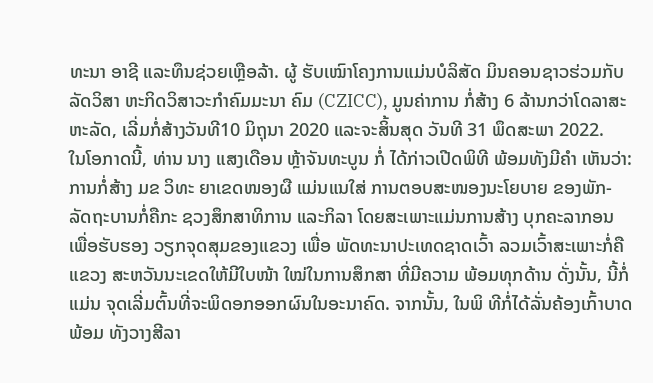ທະນາ ອາຊີ ແລະທຶນຊ່ວຍເຫຼືອລ້າ. ຜູ້ ຮັບເໝົາໂຄງການແມ່ນບໍລິສັດ ມິນຄອນຊາວຮ່ວມກັບລັດວິສາ ຫະກິດວິສາວະກໍາຄົມມະນາ ຄົມ (CZICC), ມູນຄ່າການ ກໍ່ສ້າງ 6 ລ້ານກວ່າໂດລາສະ ຫະລັດ, ເລີ່ມກໍ່ສ້າງວັນທີ10 ມິຖຸນາ 2020 ແລະຈະສິ້ນສຸດ ວັນທີ 31 ພຶດສະພາ 2022.
ໃນໂອກາດນີ້, ທ່ານ ນາງ ແສງເດືອນ ຫຼ້າຈັນທະບູນ ກໍ່ ໄດ້ກ່າວເປີດພິທີ ພ້ອມທັງມີຄໍາ ເຫັນວ່າ: ການກໍ່ສ້າງ ມຂ ວິທະ ຍາເຂດໜອງຜື ແມ່ນແນໃສ່ ການຕອບສະໜອງນະໂຍບາຍ ຂອງພັກ-ລັດຖະບານກໍ່ຄືກະ ຊວງສຶກສາທິການ ແລະກິລາ ໂດຍສະເພາະແມ່ນການສ້າງ ບຸກຄະລາກອນ ເພື່ອຮັບຮອງ ວຽກຈຸດສຸມຂອງແຂວງ ເພື່ອ ພັດທະນາປະເທດຊາດເວົ້າ ລວມເວົ້າສະເພາະກໍ່ຄືແຂວງ ສະຫວັນນະເຂດໃຫ້ມີໃບໜ້າ ໃໝ່ໃນການສຶກສາ ທີ່ມີຄວາມ ພ້ອມທຸກດ້ານ ດັ່ງນັ້ນ, ນີ້ກໍ່ແມ່ນ ຈຸດເລີ່ມຕົ້ນທີ່ຈະພິດອກອອກຜົນໃນອະນາຄົດ. ຈາກນັ້ນ, ໃນພິ ທີກໍ່ໄດ້ລັ່ນຄ້ອງເກົ້າບາດ ພ້ອມ ທັງວາງສີລາ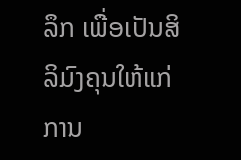ລຶກ ເພື່ອເປັນສິ ລິມົງຄຸນໃຫ້ແກ່ການ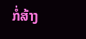ກໍ່ສ້າງ